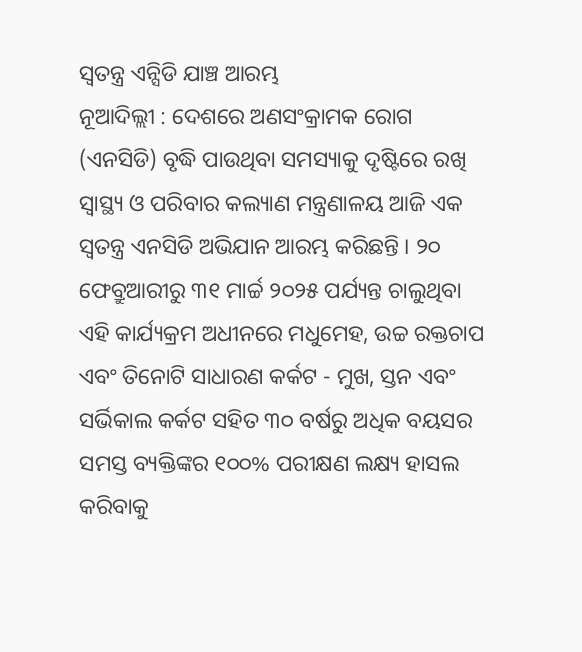ସ୍ୱତନ୍ତ୍ର ଏନ୍ସିଡି ଯାଞ୍ଚ ଆରମ୍ଭ
ନୂଆଦିଲ୍ଲୀ : ଦେଶରେ ଅଣସଂକ୍ରାମକ ରୋଗ (ଏନସିଡି) ବୃଦ୍ଧି ପାଉଥିବା ସମସ୍ୟାକୁ ଦୃଷ୍ଟିରେ ରଖି ସ୍ୱାସ୍ଥ୍ୟ ଓ ପରିବାର କଲ୍ୟାଣ ମନ୍ତ୍ରଣାଳୟ ଆଜି ଏକ ସ୍ୱତନ୍ତ୍ର ଏନସିଡି ଅଭିଯାନ ଆରମ୍ଭ କରିଛନ୍ତି । ୨୦ ଫେବ୍ରୁଆରୀରୁ ୩୧ ମାର୍ଚ୍ଚ ୨୦୨୫ ପର୍ଯ୍ୟନ୍ତ ଚାଲୁଥିବା ଏହି କାର୍ଯ୍ୟକ୍ରମ ଅଧୀନରେ ମଧୁମେହ, ଉଚ୍ଚ ରକ୍ତଚାପ ଏବଂ ତିନୋଟି ସାଧାରଣ କର୍କଟ - ମୁଖ, ସ୍ତନ ଏବଂ ସର୍ଭିକାଲ କର୍କଟ ସହିତ ୩୦ ବର୍ଷରୁ ଅଧିକ ବୟସର ସମସ୍ତ ବ୍ୟକ୍ତିଙ୍କର ୧୦୦% ପରୀକ୍ଷଣ ଲକ୍ଷ୍ୟ ହାସଲ କରିବାକୁ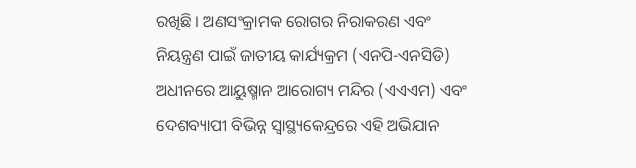ରଖିଛି । ଅଣସଂକ୍ରାମକ ରୋଗର ନିରାକରଣ ଏବଂ ନିୟନ୍ତ୍ରଣ ପାଇଁ ଜାତୀୟ କାର୍ଯ୍ୟକ୍ରମ (ଏନପି-ଏନସିଡି) ଅଧୀନରେ ଆୟୁଷ୍ମାନ ଆରୋଗ୍ୟ ମନ୍ଦିର (ଏଏଏମ) ଏବଂ ଦେଶବ୍ୟାପୀ ବିଭିନ୍ନ ସ୍ୱାସ୍ଥ୍ୟକେନ୍ଦ୍ରରେ ଏହି ଅଭିଯାନ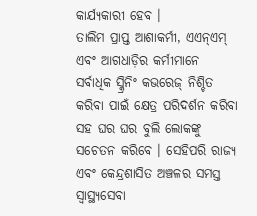କାର୍ଯ୍ୟକାରୀ ହେବ ।
ତାଲିମ ପ୍ରାପ୍ତ ଆଶାକର୍ମୀ, ଏଏନ୍ଏମ୍ ଏବଂ ଆଗଧାଡ଼ିର କର୍ମୀମାନେ ସର୍ବାଧିକ ସ୍କ୍ରିନିଂ କଭରେଜ୍ ନିଶ୍ଚିତ କରିବା ପାଇଁ କ୍ଷେତ୍ର ପରିଦର୍ଶନ କରିବା ସହ ଘର ଘର ବୁଲି ଲୋକଙ୍କୁ ସଚେତନ କରିବେ । ସେହିପରି ରାଜ୍ୟ ଏବଂ କେନ୍ଦ୍ରଶାସିତ ଅଞ୍ଚଳର ସମସ୍ତ ସ୍ୱାସ୍ଥ୍ୟସେବା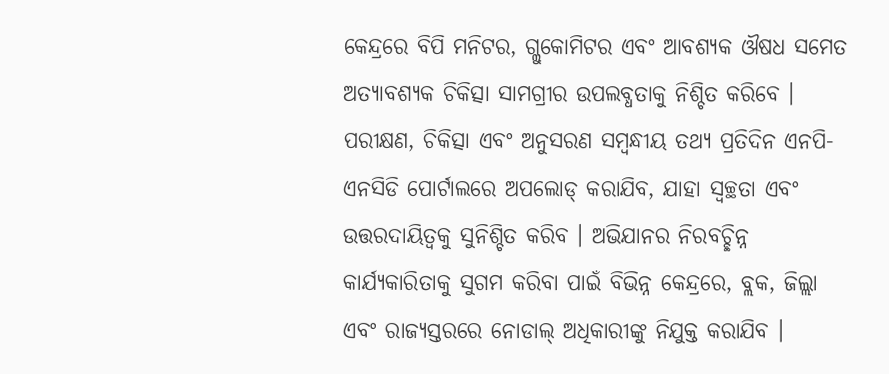କେନ୍ଦ୍ରରେ ବିପି ମନିଟର, ଗ୍ଲୁକୋମିଟର ଏବଂ ଆବଶ୍ୟକ ଔଷଧ ସମେତ ଅତ୍ୟାବଶ୍ୟକ ଚିକିତ୍ସା ସାମଗ୍ରୀର ଉପଲବ୍ଧତାକୁ ନିଶ୍ଚିତ କରିବେ । ପରୀକ୍ଷଣ, ଚିକିତ୍ସା ଏବଂ ଅନୁସରଣ ସମ୍ବନ୍ଧୀୟ ତଥ୍ୟ ପ୍ରତିଦିନ ଏନପି- ଏନସିଡି ପୋର୍ଟାଲରେ ଅପଲୋଡ୍ କରାଯିବ, ଯାହା ସ୍ୱଚ୍ଛତା ଏବଂ ଉତ୍ତରଦାୟିତ୍ୱକୁ ସୁନିଶ୍ଚିତ କରିବ । ଅଭିଯାନର ନିରବଚ୍ଛିନ୍ନ କାର୍ଯ୍ୟକାରିତାକୁ ସୁଗମ କରିବା ପାଇଁ ବିଭିନ୍ନ କେନ୍ଦ୍ରରେ, ବ୍ଲକ, ଜିଲ୍ଲା ଏବଂ ରାଜ୍ୟସ୍ତରରେ ନୋଡାଲ୍ ଅଧିକାରୀଙ୍କୁ ନିଯୁକ୍ତ କରାଯିବ ।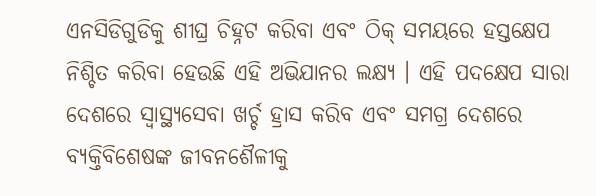ଏନସିଡିଗୁଡିକୁ ଶୀଘ୍ର ଚିହ୍ନଟ କରିବା ଏବଂ ଠିକ୍ ସମୟରେ ହସ୍ତକ୍ଷେପ ନିଶ୍ଚିତ କରିବା ହେଉଛି ଏହି ଅଭିଯାନର ଲକ୍ଷ୍ୟ । ଏହି ପଦକ୍ଷେପ ସାରା ଦେଶରେ ସ୍ୱାସ୍ଥ୍ୟସେବା ଖର୍ଚ୍ଚ ହ୍ରାସ କରିବ ଏବଂ ସମଗ୍ର ଦେଶରେ ବ୍ୟକ୍ତିବିଶେଷଙ୍କ ଜୀବନଶୈଳୀକୁ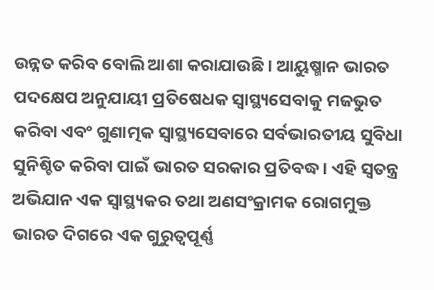ଉନ୍ନତ କରିବ ବୋଲି ଆଶା କରାଯାଉଛି । ଆୟୁଷ୍ମାନ ଭାରତ ପଦକ୍ଷେପ ଅନୁଯାୟୀ ପ୍ରତିଷେଧକ ସ୍ୱାସ୍ଥ୍ୟସେବାକୁ ମଜଭୁତ କରିବା ଏବଂ ଗୁଣାତ୍ମକ ସ୍ୱାସ୍ଥ୍ୟସେବାରେ ସର୍ବଭାରତୀୟ ସୁବିଧା ସୁନିଶ୍ଚିତ କରିବା ପାଇଁ ଭାରତ ସରକାର ପ୍ରତିବଦ୍ଧ । ଏହି ସ୍ୱତନ୍ତ୍ର ଅଭିଯାନ ଏକ ସ୍ୱାସ୍ଥ୍ୟକର ତଥା ଅଣସଂକ୍ରାମକ ରୋଗମୁକ୍ତ ଭାରତ ଦିଗରେ ଏକ ଗୁରୁତ୍ୱପୂର୍ଣ୍ଣ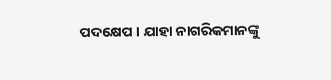ପଦକ୍ଷେପ । ଯାହା ନାଗରିକମାନଙ୍କୁ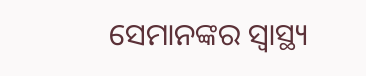ସେମାନଙ୍କର ସ୍ୱାସ୍ଥ୍ୟ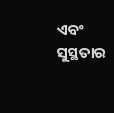ଏବଂ ସୁସ୍ଥତାର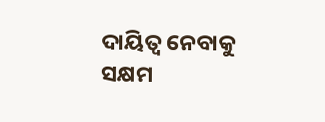ଦାୟିତ୍ୱ ନେବାକୁ ସକ୍ଷମ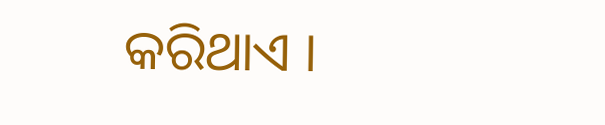କରିଥାଏ ।